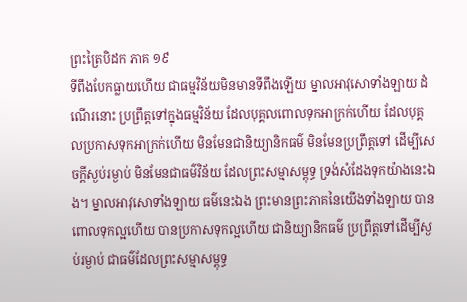ព្រះត្រៃបិដក ភាគ ១៩
ទីពឹងបែកធ្លាយហើយ ជាធម្មវិន័យមិនមានទីពឹងឡើយ ម្នាលអាវុសោទាំងឡាយ ដំណើរនោះ ប្រព្រឹត្តទៅក្នុងធម្មវិន័យ ដែលបុគ្គលពោលទុកអាក្រក់ហើយ ដែលបុគ្គលប្រកាសទុកអាក្រក់ហើយ មិនមែនជានិយ្យានិកធម៌ មិនមែនប្រព្រឹត្តទៅ ដើម្បីសេចក្តីស្ងប់រម្ងាប់ មិនមែនជាធម៌វិន័យ ដែលព្រះសម្មាសម្ពុទ្ធ ទ្រង់សំដែងទុកយ៉ាងនេះឯង។ ម្នាលអាវុសោទាំងឡាយ ធម៌នេះឯង ព្រះមានព្រះភាគនៃយើងទាំងឡាយ បានពោលទុកល្អហើយ បានប្រកាសទុកល្អហើយ ជានិយ្យានិកធម៌ ប្រព្រឹត្តទៅដើម្បីស្ងប់រម្ងាប់ ជាធម៌ដែលព្រះសម្មាសម្ពុទ្ធ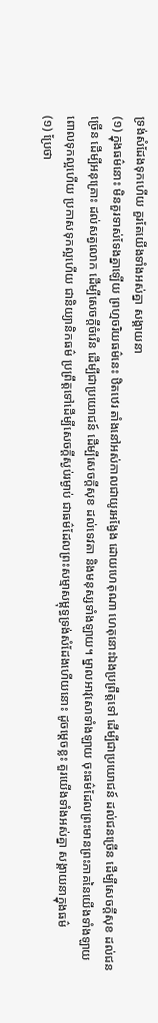ទ្រង់សំដែងទុកហើយ គួរតែយើងទាំងអស់គ្នា សង្គាយនា
(១) ក្នុងធម៌នោះ មិនគួរទាស់ទែងគ្នាឡើយ ព្រហ្មចរិយធម៌នេះ ឋិតឋេរ តាំងនៅអស់កាលជាយូរអង្វែង ដោយហេតុណា ហេតុនោះឯងប្រព្រឹត្តទៅ ដើម្បីជាប្រយោជន៍ ដល់ជនច្រើន ដើម្បីសេចក្តីសុខ ដល់ជនច្រើន ដើម្បីអនុគ្រោះ ដល់សត្វលោក ដើម្បីសេចក្តីចំរើន ដើម្បីជាប្រយោជន៍ ដើម្បីសេចក្តីសុខ ដល់ទេវតា និងមនុស្សទាំងឡាយ។ ម្នាលអាវុសោទាំងឡាយ ចុះធម៌ដែលព្រះមានព្រះភាគនៃយើងទាំងឡាយ ពោលទុកល្អហើយ ប្រកាសទុកល្អហើយ ជានិយ្យានិកធម៌ ប្រព្រឹត្តទៅដើម្បីសេចក្តីស្ងប់រម្ងាប់ ជាធម៌ដែលព្រះសម្មាសម្ពុទ្ធទ្រង់សំដែងហើយនោះ ដូចម្តេចខ្លះ គួរយើងទាំងអស់គ្នា សង្គាយនាក្នុងធម៌
(១) ប្រែថា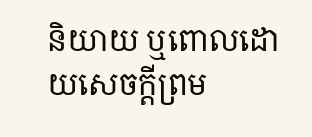និយាយ ឬពោលដោយសេចក្តីព្រម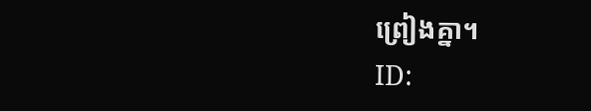ព្រៀងគ្នា។
ID: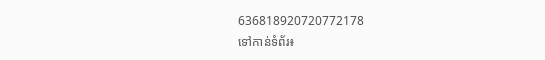636818920720772178
ទៅកាន់ទំព័រ៖